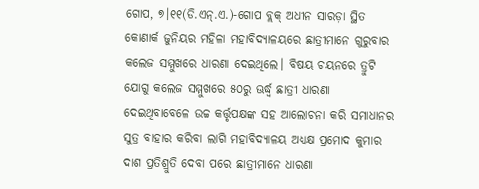ଗୋପ, ୭।୧୧(ଡି.ଏନ୍.ଏ.)-ଗୋପ ବ୍ଲକ୍ ଅଧୀନ ସାରଡ଼ା ସ୍ଥିତ କୋଣାର୍କ ଜୁନିୟର ମହିଳା ମହାବିଦ୍ୟାଳୟରେ ଛାତ୍ରୀମାନେ ଗୁରୁବାର କଲେଜ ସମ୍ମୁଖରେ ଧାରଣା ଦେଇଥିଲେ। ବିଷୟ ଚୟନରେ ତ୍ରୁଟି ଯୋଗୁ କଲେଜ ସମ୍ମୁଖରେ ୫୦ରୁ ଊର୍ଦ୍ଧ୍ୱ ଛାତ୍ରୀ ଧାରଣା ଦେଇଥିବାବେଳେ ଉଚ୍ଚ କର୍ତ୍ତୃପକ୍ଷଙ୍କ ସହ ଆଲୋଚନା କରି ସମାଧାନର ସୁତ୍ର ବାହାର କରିବା ଲାଗି ମହାବିଦ୍ୟାଳୟ ଅଧ୍ୟକ୍ଷ ପ୍ରମୋଦ କୁମାର ଦାଶ ପ୍ରତିଶ୍ରୁତି ଦେବା ପରେ ଛାତ୍ରୀମାନେ ଧାରଣା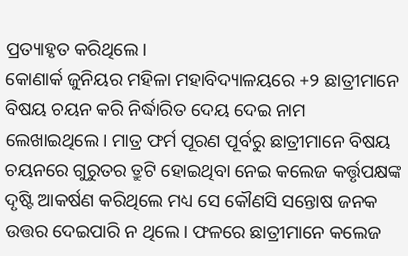ପ୍ରତ୍ୟାହୃତ କରିଥିଲେ।
କୋଣାର୍କ ଜୁନିୟର ମହିଳା ମହାବିଦ୍ୟାଳୟରେ +୨ ଛାତ୍ରୀମାନେ ବିଷୟ ଚୟନ କରି ନିର୍ଦ୍ଧାରିତ ଦେୟ ଦେଇ ନାମ ଲେଖାଇଥିଲେ। ମାତ୍ର ଫର୍ମ ପୂରଣ ପୂର୍ବରୁ ଛାତ୍ରୀମାନେ ବିଷୟ ଚୟନରେ ଗୁରୁତର ତ୍ରୁଟି ହୋଇଥିବା ନେଇ କଲେଜ କର୍ତ୍ତୃପକ୍ଷଙ୍କ ଦୃଷ୍ଟି ଆକର୍ଷଣ କରିଥିଲେ ମଧ୍ୟ ସେ କୌଣସି ସନ୍ତୋଷ ଜନକ ଉତ୍ତର ଦେଇପାରି ନ ଥିଲେ। ଫଳରେ ଛାତ୍ରୀମାନେ କଲେଜ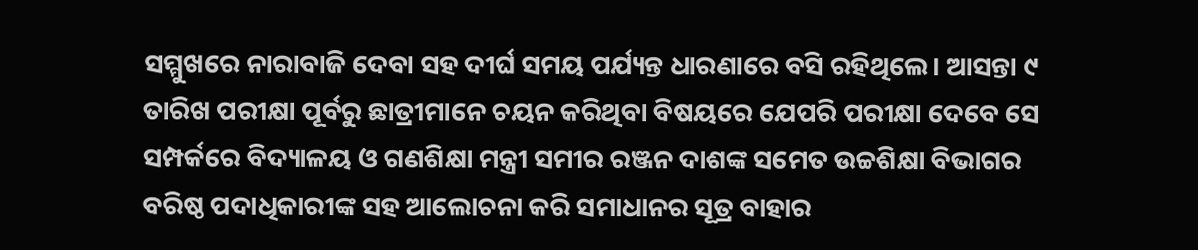ସମ୍ମୁଖରେ ନାରାବାଜି ଦେବା ସହ ଦୀର୍ଘ ସମୟ ପର୍ଯ୍ୟନ୍ତ ଧାରଣାରେ ବସି ରହିଥିଲେ। ଆସନ୍ତା ୯ ତାରିଖ ପରୀକ୍ଷା ପୂର୍ବରୁ ଛାତ୍ରୀମାନେ ଚୟନ କରିଥିବା ବିଷୟରେ ଯେପରି ପରୀକ୍ଷା ଦେବେ ସେ ସମ୍ପର୍କରେ ବିଦ୍ୟାଳୟ ଓ ଗଣଶିକ୍ଷା ମନ୍ତ୍ରୀ ସମୀର ରଞ୍ଜନ ଦାଶଙ୍କ ସମେତ ଉଚ୍ଚଶିକ୍ଷା ବିଭାଗର ବରିଷ୍ଠ ପଦାଧିକାରୀଙ୍କ ସହ ଆଲୋଚନା କରି ସମାଧାନର ସୂତ୍ର ବାହାର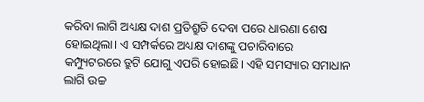କରିବା ଲାଗି ଅଧ୍ୟକ୍ଷ ଦାଶ ପ୍ରତିଶ୍ରୁତି ଦେବା ପରେ ଧାରଣା ଶେଷ ହୋଇଥିଲା। ଏ ସମ୍ପର୍କରେ ଅଧ୍ୟକ୍ଷ ଦାଶଙ୍କୁ ପଚାରିବାରେ କମ୍ପ୍ୟୁଟରରେ ତ୍ରୁଟି ଯୋଗୁ ଏପରି ହୋଇଛି। ଏହି ସମସ୍ୟାର ସମାଧାନ ଲାଗି ଉଚ୍ଚ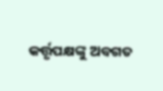କର୍ତ୍ତୃପକ୍ଷଙ୍କୁ ଅବଗତ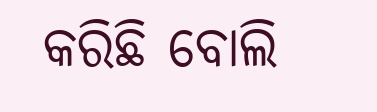କରିଛି ବୋଲି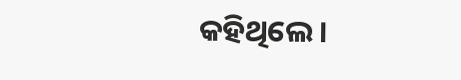କହିଥିଲେ।